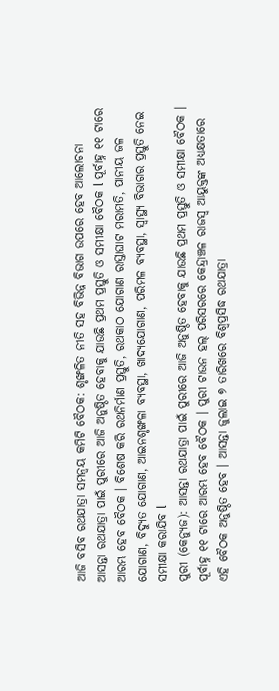ଆଜି ବସିବ ରଥଯାତ୍ରା ସମନ୍ୱୟ କମିଟି ବୈଠକ: ଶୃଙ୍ଖଳିତ ନୀତି ସହ ବିଭିନ୍ନ ବିଭାଗ ଉପରେ ହେବ ଆଲୋଚନା
ଆସନ୍ତା ରଥଯାତ୍ରା ପାଇଁ ପୁରୀରେ ଆଜି ଅନୁଷ୍ଠିତ ହେବାକୁ ଯାଉଛି ପ୍ରଥମ ପ୍ରସ୍ତୁତି ଓ ସମୀକ୍ଷା ବୈଠକ l ପୂର୍ବାହ୍ନ ୧୧ ଟାରେ ଆରମ୍ଭ ହେବ ବୈଠକ । ବିଶେଷ କରି ରଥନିର୍ମାଣ ପ୍ରସ୍ତୁତି, ରଥକାଠ ଯୋଗାଣ ରାସ୍ତାଘାଟ ମରାମତି, ପାନୀୟ ଜଳ ଯୋଗାଣ, ବିଦ୍ୟୁତ ଯୋଗାଣ, ଆଇନଶୃଙ୍ଖଳା ବ୍ୟବସ୍ଥା, ଖାଦ୍ୟଯୋଗାଣ, ପରିମଳ ବ୍ୟବସ୍ଥା, ସ୍ୱାସ୍ଥ୍ୟ ବିଭାଗର ପ୍ରସ୍ତୁତି ନେଇ ସମୀକ୍ଷା କରାଯିବ l
ପୁରୀ (କେନ୍ୟୁଜ): ଆସନ୍ତା ରଥଯାତ୍ରା ପାଇଁ ପୁରୀରେ ଆଜି ଅନୁଷ୍ଠିତ ହେବାକୁ ଯାଉଛି ପ୍ରଥମ ପ୍ରସ୍ତୁତି ଓ ସମୀକ୍ଷା ବୈଠକ । ପୂର୍ବାହ୍ନ ୧୧ ଟାରେ ଆରମ୍ଭ ହେବ ବୈଠକ । ପୁରୀ ଟାଉନ ହଲ୍ ପରିସରରେ କେନ୍ଦ୍ରାଞ୍ଚଳ ରାଜସ୍ୱ ଆୟୁକ୍ତଙ୍କ ଅଧ୍ୟକ୍ଷତାରେ ଏହି ବୈଠକ ଅନୁଷ୍ଠିତ ହେବ । ଆସନ୍ତା ଜୁଲାଇ ୭ ତାରିଖରେ ବିଶ୍ୱପ୍ରସିଦ୍ଧ ରଥଯାତ୍ରା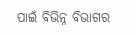ପାଇଁ ବିଭିନ୍ନ ବିଭାଗର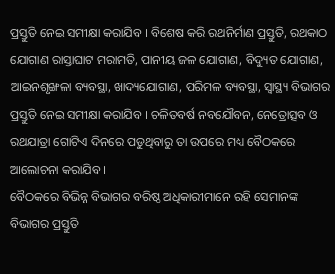ପ୍ରସ୍ତୁତି ନେଇ ସମୀକ୍ଷା କରାଯିବ । ବିଶେଷ କରି ରଥନିର୍ମାଣ ପ୍ରସ୍ତୁତି, ରଥକାଠ ଯୋଗାଣ ରାସ୍ତାଘାଟ ମରାମତି, ପାନୀୟ ଜଳ ଯୋଗାଣ, ବିଦ୍ୟୁତ ଯୋଗାଣ, ଆଇନଶୃଙ୍ଖଳା ବ୍ୟବସ୍ଥା, ଖାଦ୍ୟଯୋଗାଣ, ପରିମଳ ବ୍ୟବସ୍ଥା, ସ୍ୱାସ୍ଥ୍ୟ ବିଭାଗର ପ୍ରସ୍ତୁତି ନେଇ ସମୀକ୍ଷା କରାଯିବ । ଚଳିତବର୍ଷ ନବଯୌବନ, ନେତ୍ରୋତ୍ସବ ଓ ରଥଯାତ୍ରା ଗୋଟିଏ ଦିନରେ ପଡୁଥିବାରୁ ତା ଉପରେ ମଧ୍ୟ ବୈଠକରେ ଆଲୋଚନା କରାଯିବ ।
ବୈଠକରେ ବିଭିନ୍ନ ବିଭାଗର ବରିଷ୍ଠ ଅଧିକାରୀମାନେ ରହି ସେମାନଙ୍କ ବିଭାଗର ପ୍ରସ୍ତୁତି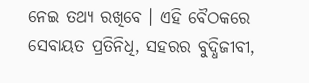ନେଇ ତଥ୍ୟ ରଖିବେ । ଏହି ବୈଠକରେ ସେବାୟତ ପ୍ରତିନିଧି, ସହରର ବୁଦ୍ଧିଜୀବୀ,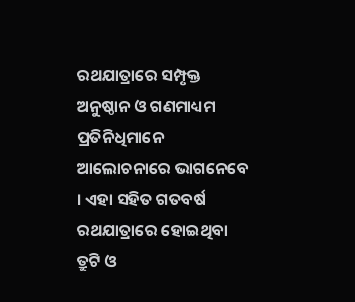ରଥଯାତ୍ରାରେ ସମ୍ପୃକ୍ତ ଅନୁଷ୍ଠାନ ଓ ଗଣମାଧ୍ୟମ ପ୍ରତିନିଧିମାନେ ଆଲୋଚନାରେ ଭାଗନେବେ । ଏହା ସହିତ ଗତବର୍ଷ ରଥଯାତ୍ରାରେ ହୋଇଥିବା ତ୍ରୁଟି ଓ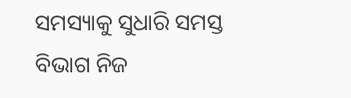ସମସ୍ୟାକୁ ସୁଧାରି ସମସ୍ତ ବିଭାଗ ନିଜ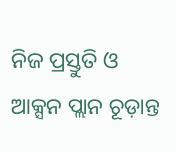ନିଜ ପ୍ରସ୍ତୁତି ଓ ଆକ୍ସନ ପ୍ଲାନ ଚୂଡ଼ାନ୍ତ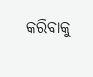କରିବାକୁ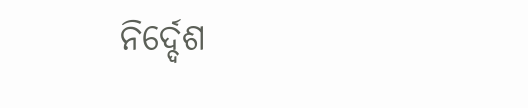ନିର୍ଦ୍ଦେଶ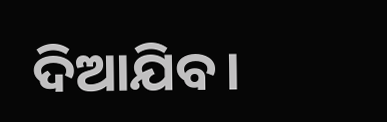ଦିଆଯିବ।